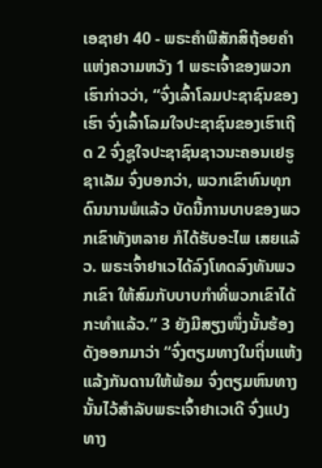ເອຊາຢາ 40 - ພຣະຄຳພີສັກສິຖ້ອຍຄຳແຫ່ງຄວາມຫວັງ 1 ພຣະເຈົ້າຂອງພວກເຮົາກ່າວວ່າ, “ຈົ່ງເລົ້າໂລມປະຊາຊົນຂອງເຮົາ ຈົ່ງເລົ້າໂລມໃຈປະຊາຊົນຂອງເຮົາເຖີດ 2 ຈົ່ງຊູໃຈປະຊາຊົນຊາວນະຄອນເຢຣູຊາເລັມ ຈົ່ງບອກວ່າ, ພວກເຂົາທົນທຸກດົນນານພໍແລ້ວ ບັດນີ້ການບາບຂອງພວກເຂົາທັງຫລາຍ ກໍໄດ້ຮັບອະໄພ ເສຍແລ້ວ. ພຣະເຈົ້າຢາເວໄດ້ລົງໂທດລົງທັນພວກເຂົາ ໃຫ້ສົມກັບບາບກຳທີ່ພວກເຂົາໄດ້ກະທຳແລ້ວ.” 3 ຍັງມີສຽງໜຶ່ງນັ້ນຮ້ອງດັງອອກມາວ່າ “ຈົ່ງຕຽມທາງໃນຖິ່ນແຫ້ງແລ້ງກັນດານໃຫ້ພ້ອມ ຈົ່ງຕຽມຫົນທາງນັ້ນໄວ້ສຳລັບພຣະເຈົ້າຢາເວເດີ ຈົ່ງແປງທາງ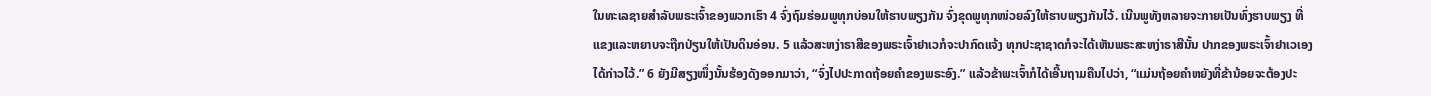ໃນທະເລຊາຍສຳລັບພຣະເຈົ້າຂອງພວກເຮົາ 4 ຈົ່ງຖົມຮ່ອມພູທຸກບ່ອນໃຫ້ຮາບພຽງກັນ ຈົ່ງຂຸດພູທຸກໜ່ວຍລົງໃຫ້ຮາບພຽງກັນໄວ້. ເນີນພູທັງຫລາຍຈະກາຍເປັນທົ່ງຮາບພຽງ ທີ່ແຂງແລະຫຍາບຈະຖືກປ່ຽນໃຫ້ເປັນດິນອ່ອນ. 5 ແລ້ວສະຫງ່າຣາສີຂອງພຣະເຈົ້າຢາເວກໍຈະປາກົດແຈ້ງ ທຸກປະຊາຊາດກໍຈະໄດ້ເຫັນພຣະສະຫງ່າຣາສີນັ້ນ ປາກຂອງພຣະເຈົ້າຢາເວເອງໄດ້ກ່າວໄວ້.” 6 ຍັງມີສຽງໜຶ່ງນັ້ນຮ້ອງດັງອອກມາວ່າ, “ຈົ່ງໄປປະກາດຖ້ອຍຄຳຂອງພຣະອົງ.” ແລ້ວຂ້າພະເຈົ້າກໍໄດ້ເອີ້ນຖາມຄືນໄປວ່າ, “ແມ່ນຖ້ອຍຄຳຫຍັງທີ່ຂ້ານ້ອຍຈະຕ້ອງປະ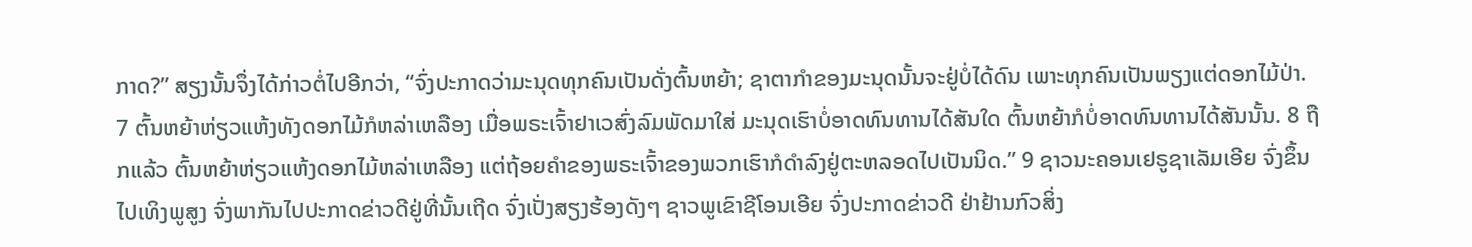ກາດ?” ສຽງນັ້ນຈຶ່ງໄດ້ກ່າວຕໍ່ໄປອີກວ່າ, “ຈົ່ງປະກາດວ່າມະນຸດທຸກຄົນເປັນດັ່ງຕົ້ນຫຍ້າ; ຊາຕາກຳຂອງມະນຸດນັ້ນຈະຢູ່ບໍ່ໄດ້ດົນ ເພາະທຸກຄົນເປັນພຽງແຕ່ດອກໄມ້ປ່າ. 7 ຕົ້ນຫຍ້າຫ່ຽວແຫ້ງທັງດອກໄມ້ກໍຫລ່າເຫລືອງ ເມື່ອພຣະເຈົ້າຢາເວສົ່ງລົມພັດມາໃສ່ ມະນຸດເຮົາບໍ່ອາດທົນທານໄດ້ສັນໃດ ຕົ້ນຫຍ້າກໍບໍ່ອາດທົນທານໄດ້ສັນນັ້ນ. 8 ຖືກແລ້ວ ຕົ້ນຫຍ້າຫ່ຽວແຫ້ງດອກໄມ້ຫລ່າເຫລືອງ ແຕ່ຖ້ອຍຄຳຂອງພຣະເຈົ້າຂອງພວກເຮົາກໍດຳລົງຢູ່ຕະຫລອດໄປເປັນນິດ.” 9 ຊາວນະຄອນເຢຣູຊາເລັມເອີຍ ຈົ່ງຂຶ້ນໄປເທິງພູສູງ ຈົ່ງພາກັນໄປປະກາດຂ່າວດີຢູ່ທີ່ນັ້ນເຖີດ ຈົ່ງເປັ່ງສຽງຮ້ອງດັງໆ ຊາວພູເຂົາຊີໂອນເອີຍ ຈົ່ງປະກາດຂ່າວດີ ຢ່າຢ້ານກົວສິ່ງ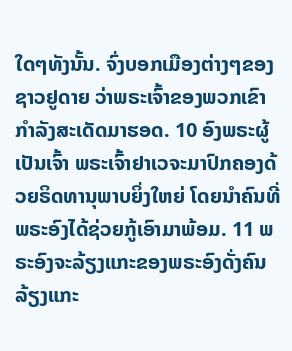ໃດໆທັງນັ້ນ. ຈົ່ງບອກເມືອງຕ່າງໆຂອງຊາວຢູດາຍ ວ່າພຣະເຈົ້າຂອງພວກເຂົາກຳລັງສະເດັດມາຮອດ. 10 ອົງພຣະຜູ້ເປັນເຈົ້າ ພຣະເຈົ້າຢາເວຈະມາປົກຄອງດ້ວຍຣິດທານຸພາບຍິ່ງໃຫຍ່ ໂດຍນຳຄົນທີ່ພຣະອົງໄດ້ຊ່ວຍກູ້ເອົາມາພ້ອມ. 11 ພຣະອົງຈະລ້ຽງແກະຂອງພຣະອົງດັ່ງຄົນລ້ຽງແກະ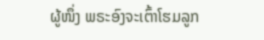ຜູ້ໜຶ່ງ ພຣະອົງຈະເຕົ້າໂຮມລູກ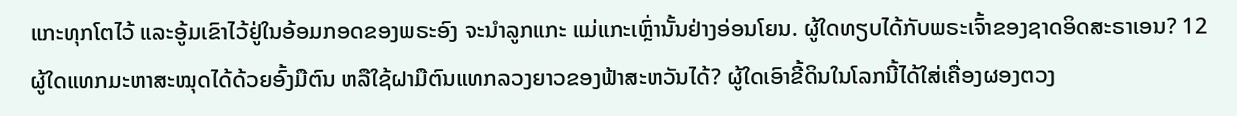ແກະທຸກໂຕໄວ້ ແລະອູ້ມເຂົາໄວ້ຢູ່ໃນອ້ອມກອດຂອງພຣະອົງ ຈະນຳລູກແກະ ແມ່ແກະເຫຼົ່ານັ້ນຢ່າງອ່ອນໂຍນ. ຜູ້ໃດທຽບໄດ້ກັບພຣະເຈົ້າຂອງຊາດອິດສະຣາເອນ? 12 ຜູ້ໃດແທກມະຫາສະໝຸດໄດ້ດ້ວຍອົ້ງມືຕົນ ຫລືໃຊ້ຝາມືຕົນແທກລວງຍາວຂອງຟ້າສະຫວັນໄດ້? ຜູ້ໃດເອົາຂີ້ດິນໃນໂລກນີ້ໄດ້ໃສ່ເຄື່ອງຜອງຕວງ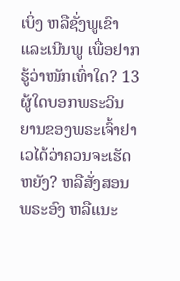ເບິ່ງ ຫລືຊັ່ງພູເຂົາ ແລະເນີນພູ ເພື່ອຢາກຮູ້ວ່າໜັກເທົ່າໃດ? 13 ຜູ້ໃດບອກພຣະວິນຍານຂອງພຣະເຈົ້າຢາເວໄດ້ວ່າຄວນຈະເຮັດຫຍັງ? ຫລືສັ່ງສອນພຣະອົງ ຫລືແນະ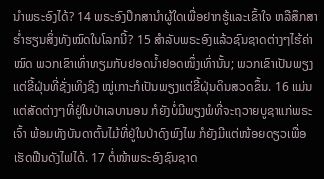ນຳພຣະອົງໄດ້? 14 ພຣະອົງປຶກສານຳຜູ້ໃດເພື່ອຢາກຮູ້ແລະເຂົ້າໃຈ ຫລືສຶກສາຮໍ່າຮຽນສິ່ງທັງໝົດໃນໂລກນີ້? 15 ສຳລັບພຣະອົງແລ້ວຊົນຊາດຕ່າງໆໄຮ້ຄ່າໝົດ ພວກເຂົາເທົ່າທຽມກັບຢອດນໍ້າຢອດໜຶ່ງເທົ່ານັ້ນ; ພວກເຂົາເປັນພຽງແຕ່ຂີ້ຝຸ່ນທີ່ຊັ່ງເທິງຊີງ ໝູ່ເກາະກໍເປັນພຽງແຕ່ຂີ້ຝຸ່ນດິນສວດຂຶ້ນ. 16 ແມ່ນແຕ່ສັດຕ່າງໆທີ່ຢູ່ໃນປ່າເລບານອນ ກໍຍັງບໍ່ມີພຽງພໍທີ່ຈະຖວາຍບູຊາແກ່ພຣະເຈົ້າ ພ້ອມທັງບັນດາຕົ້ນໄມ້ທີ່ຢູ່ໃນປ່າດົງພົງໄພ ກໍຍັງມີແຕ່ໜ້ອຍດຽວເພື່ອເຮັດຟືນດັງໄຟໄດ້. 17 ຕໍ່ໜ້າພຣະອົງຊົນຊາດ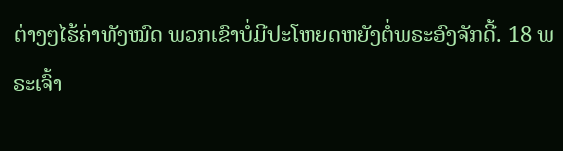ຕ່າງໆໄຮ້ຄ່າທັງໝົດ ພວກເຂົາບໍ່ມີປະໂຫຍດຫຍັງຕໍ່ພຣະອົງຈັກດີ້. 18 ພຣະເຈົ້າ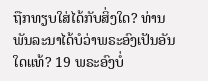ຖືກທຽບໃສ່ໄດ້ກັບສິ່ງໃດ? ທ່ານພັນລະນາໄດ້ບໍວ່າພຣະອົງເປັນອັນໃດແທ້? 19 ພຣະອົງບໍ່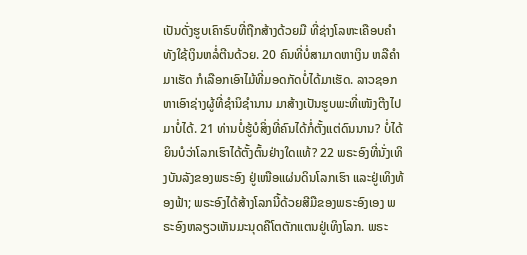ເປັນດັ່ງຮູບເຄົາຣົບທີ່ຖືກສ້າງດ້ວຍມື ທີ່ຊ່າງໂລຫະເຄືອບຄຳທັງໃຊ້ເງິນຫລໍ່ຕີນດ້ວຍ. 20 ຄົນທີ່ບໍ່ສາມາດຫາເງິນ ຫລືຄຳມາເຮັດ ກໍເລືອກເອົາໄມ້ທີ່ມອດກັດບໍ່ໄດ້ມາເຮັດ. ລາວຊອກຫາເອົາຊ່າງຜູ້ທີ່ຊຳນິຊຳນານ ມາສ້າງເປັນຮູບພະທີ່ເໜັງຕີງໄປມາບໍ່ໄດ້. 21 ທ່ານບໍ່ຮູ້ບໍສິ່ງທີ່ຄົນໄດ້ກໍ່ຕັ້ງແຕ່ດົນນານ? ບໍ່ໄດ້ຍິນບໍວ່າໂລກເຮົາໄດ້ຕັ້ງຕົ້ນຢ່າງໃດແທ້? 22 ພຣະອົງທີ່ນັ່ງເທິງບັນລັງຂອງພຣະອົງ ຢູ່ເໜືອແຜ່ນດິນໂລກເຮົາ ແລະຢູ່ເທິງທ້ອງຟ້າ; ພຣະອົງໄດ້ສ້າງໂລກນີ້ດ້ວຍສີມືຂອງພຣະອົງເອງ ພຣະອົງຫລຽວເຫັນມະນຸດຄືໂຕຕັກແຕນຢູ່ເທິງໂລກ. ພຣະ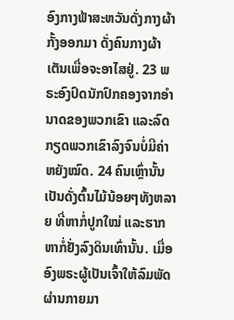ອົງກາງຟ້າສະຫວັນດັ່ງກາງຜ້າກັ້ງອອກມາ ດັ່ງຄົນກາງຜ້າເຕັນເພື່ອຈະອາໄສຢູ່. 23 ພຣະອົງປົດນັກປົກຄອງຈາກອຳນາດຂອງພວກເຂົາ ແລະລົດກຽດພວກເຂົາລົງຈົນບໍ່ມີຄ່າຫຍັງໝົດ. 24 ຄົນເຫຼົ່ານັ້ນເປັນດັ່ງຕົ້ນໄມ້ນ້ອຍໆທັງຫລາຍ ທີ່ຫາກໍ່ປູກໃໝ່ ແລະຮາກຫາກໍ່ຢັ່ງລົງດິນເທົ່ານັ້ນ. ເມື່ອອົງພຣະຜູ້ເປັນເຈົ້າໃຫ້ລົມພັດຜ່ານກາຍມາ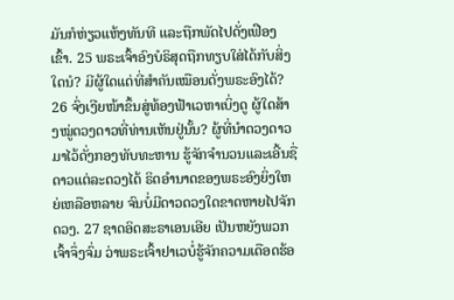ມັນກໍຫ່ຽວແຫ້ງທັນທີ ແລະຖືກພັດໄປດັ່ງເຟືອງເຂົ້າ. 25 ພຣະເຈົ້າອົງບໍຣິສຸດຖືກທຽບໃສ່ໄດ້ກັບສິ່ງໃດນໍ? ມີຜູ້ໃດແດ່ທີ່ສຳຄັນເໝືອນດັ່ງພຣະອົງໄດ້? 26 ຈົ່ງເງີຍໜ້າຂຶ້ນສູ່ທ້ອງຟ້າເວຫາເບິ່ງດູ ຜູ້ໃດສ້າງໝູ່ດວງດາວທີ່ທ່ານເຫັນຢູ່ນັ້ນ? ຜູ້ທີ່ນຳດວງດາວມາໄວ້ດັ່ງກອງທັບທະຫານ ຮູ້ຈັກຈຳນວນແລະເອີ້ນຊື່ດາວແຕ່ລະດວງໄດ້ ຣິດອຳນາດຂອງພຣະອົງຍິ່ງໃຫຍ່ເຫລືອຫລາຍ ຈົນບໍ່ມີດາວດວງໃດຂາດຫາຍໄປຈັກດວງ. 27 ຊາດອິດສະຣາເອນເອີຍ ເປັນຫຍັງພວກເຈົ້າຈຶ່ງຈົ່ມ ວ່າພຣະເຈົ້າຢາເວບໍ່ຮູ້ຈັກຄວາມເດືອດຮ້ອ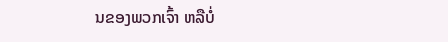ນຂອງພວກເຈົ້າ ຫລືບໍ່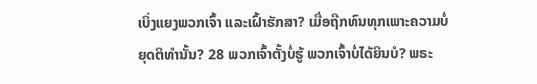ເບິ່ງແຍງພວກເຈົ້າ ແລະເຝົ້າຮັກສາ? ເມື່ອຖືກທົນທຸກເພາະຄວາມບໍ່ຍຸດຕິທຳນັ້ນ? 28 ພວກເຈົ້າຕັ້ງບໍ່ຮູ້ ພວກເຈົ້າບໍ່ໄດ້ຍິນບໍ? ພຣະ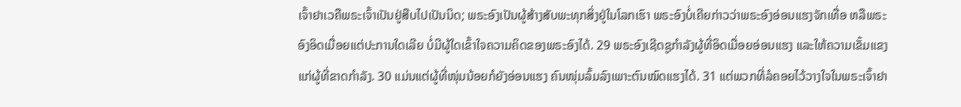ເຈົ້າຢາເວຄືພຣະເຈົ້າເປັນຢູ່ສືບໄປເປັນນິດ; ພຣະອົງເປັນຜູ້ສ້າງສັບພະທຸກສິ່ງຢູ່ໃນໂລກເຮົາ ພຣະອົງບໍ່ເຄີຍກ່າວວ່າພຣະອົງອ່ອນແຮງຈັກເທື່ອ ຫລືພຣະອົງອິດເມື່ອຍແຕ່ປະການໃດເລີຍ ບໍ່ມີຜູ້ໃດເຂົ້າໃຈຄວາມຄິດຂອງພຣະອົງໄດ້. 29 ພຣະອົງເຊີດຊູກຳລັງຜູ້ທີ່ອິດເມື່ອຍອ່ອນແຮງ ແລະໃຫ້ຄວາມເຂັ້ມແຂງແກ່ຜູ້ທີ່ຂາດກຳລັງ. 30 ແມ່ນແຕ່ຜູ້ທີ່ໜຸ່ມນ້ອຍກໍຍັງອ່ອນແຮງ ຄົນໜຸ່ມລົ້ມລົງເພາະຕົນໝົດແຮງໄດ້. 31 ແຕ່ພວກທີ່ລໍຄອຍໄວ້ວາງໃຈໃນພຣະເຈົ້າຢາ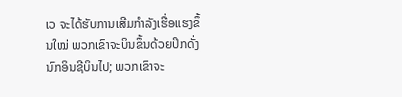ເວ ຈະໄດ້ຮັບການເສີມກຳລັງເຮື່ອແຮງຂຶ້ນໃໝ່ ພວກເຂົາຈະບິນຂຶ້ນດ້ວຍປິກດັ່ງນົກອິນຊີບິນໄປ; ພວກເຂົາຈະ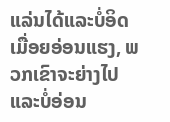ແລ່ນໄດ້ແລະບໍ່ອິດເມື່ອຍອ່ອນແຮງ, ພວກເຂົາຈະຍ່າງໄປ ແລະບໍ່ອ່ອນ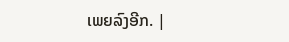ເພຍລົງອີກ. |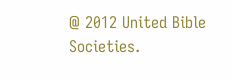@ 2012 United Bible Societies.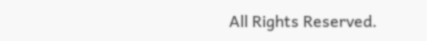All Rights Reserved.